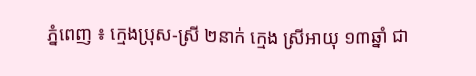ភ្នំពេញ ៖ ក្មេងប្រុស-ស្រី ២នាក់ ក្មេង ស្រីអាយុ ១៣ឆ្នាំ ជា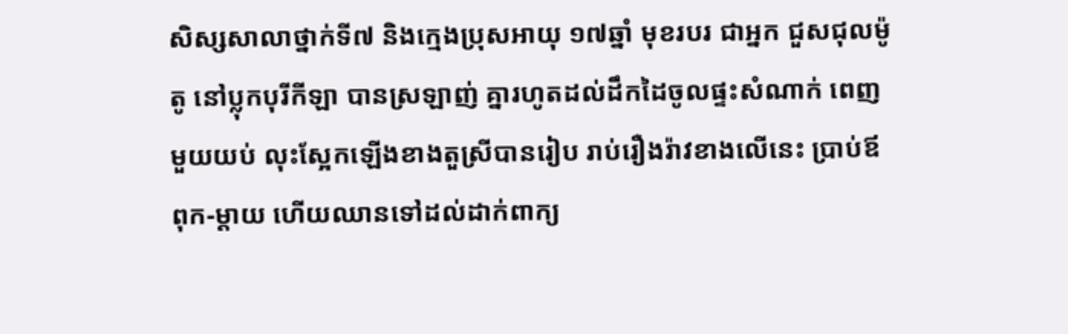សិស្សសាលាថ្នាក់ទី៧ និងក្មេងប្រុសអាយុ ១៧ឆ្នាំ មុខរបរ ជាអ្នក ជួសជុលម៉ូតូ នៅប្លុកបុរីកីឡា បានស្រឡាញ់ គ្នារហូតដល់ដឹកដៃចូលផ្ទះសំណាក់ ពេញ មួយយប់ លុះស្អែកឡើងខាងតួស្រីបានរៀប រាប់រឿងរ៉ាវខាងលើនេះ ប្រាប់ឪពុក-ម្ដាយ ហើយឈានទៅដល់ដាក់ពាក្យ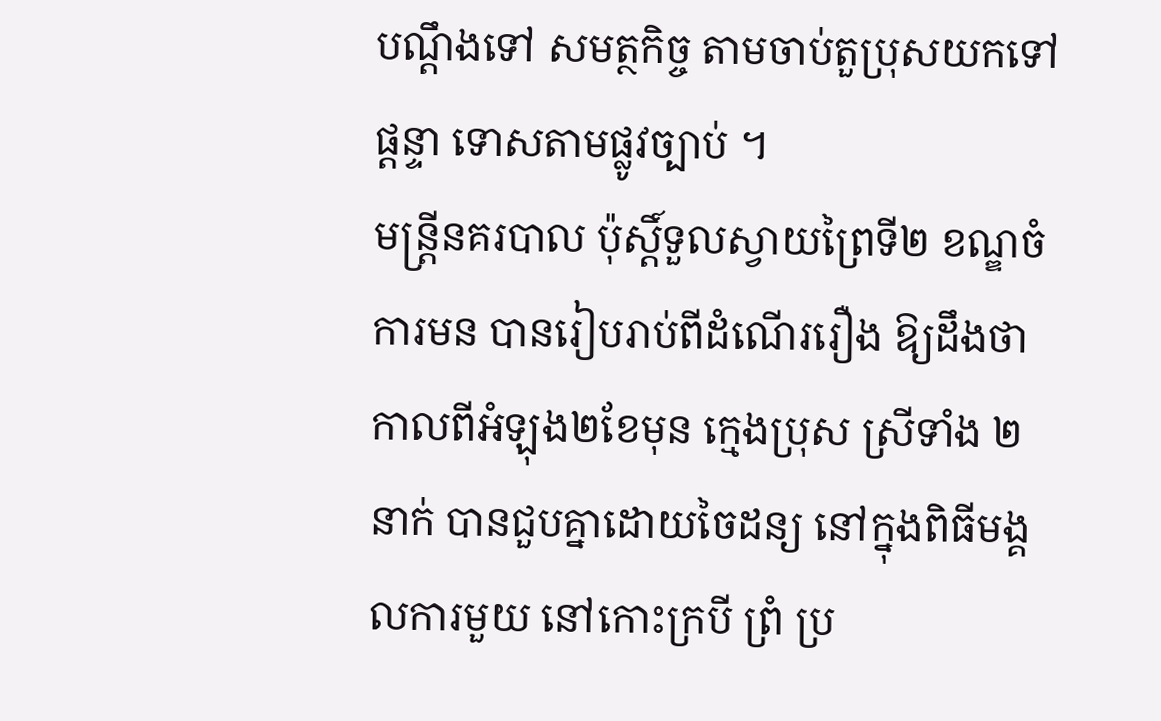បណ្ដឹងទៅ សមត្ថកិច្ច តាមចាប់តួប្រុសយកទៅផ្ដន្ទា ទោសតាមផ្លូវច្បាប់ ។
មន្ដ្រីនគរបាល ប៉ុស្ដិ៍ទួលស្វាយព្រៃទី២ ខណ្ឌចំការមន បានរៀបរាប់ពីដំណើររឿង ឱ្យដឹងថា កាលពីអំឡុង២ខែមុន ក្មេងប្រុស ស្រីទាំង ២នាក់ បានជួបគ្នាដោយចៃដន្យ នៅក្នុងពិធីមង្គលការមួយ នៅកោះក្របី ព្រំ ប្រ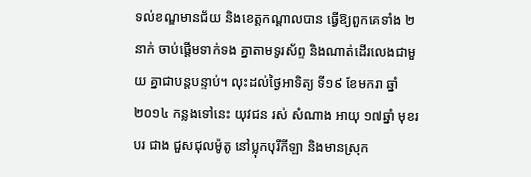ទល់ខណ្ឌមានជ័យ និងខេត្ដកណ្ដាលបាន ធ្វើឱ្យពួកគេទាំង ២នាក់ ចាប់ផ្ដើមទាក់ទង គ្នាតាមទូរស័ព្ទ និងណាត់ដើរលេងជាមួយ គ្នាជាបន្ដបន្ទាប់។ លុះដល់ថ្ងៃអាទិត្យ ទី១៩ ខែមករា ឆ្នាំ ២០១៤ កន្លងទៅនេះ យុវជន រស់ សំណាង អាយុ ១៧ឆ្នាំ មុខរបរ ជាង ជួសជុលម៉ូតូ នៅប្លុកបុរីកីឡា និងមានស្រុក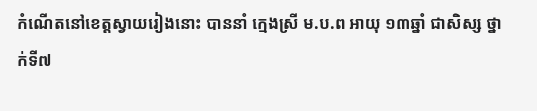កំណើតនៅខេត្ដស្វាយរៀងនោះ បាននាំ ក្មេងស្រី ម.ប.ព អាយុ ១៣ឆ្នាំ ជាសិស្ស ថ្នាក់ទី៧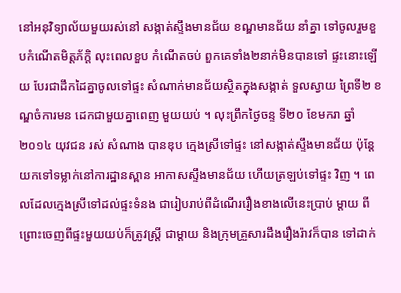នៅអនុវិទ្យាល័យមួយរស់នៅ សង្កាត់ស្ទឹងមានជ័យ ខណ្ឌមានជ័យ នាំគ្នា ទៅចូលរួមខួបកំណើតមិត្ដភ័ក្ដិ លុះពេលខួប កំណើតចប់ ពួកគេទាំង២នាក់មិនបានទៅ ផ្ទះនោះឡើយ បែរជាដឹកដៃគ្នាចូលទៅផ្ទះ សំណាក់មានជ័យស្ថិតក្នុងសង្កាត់ ទួលស្វាយ ព្រៃទី២ ខណ្ឌចំការមន ដេកជាមួយគ្នាពេញ មួយយប់ ។ លុះព្រឹកថ្ងៃចន្ទ ទី២០ ខែមករា ឆ្នាំ២០១៤ យុវជន រស់ សំណាង បានឌុប ក្មេងស្រីទៅផ្ទះ នៅសង្កាត់ស្ទឹងមានជ័យ ប៉ុន្ដែ យកទៅទម្លាក់នៅការដ្ឋានស្ពាន អាកាសស្ទឹងមានជ័យ ហើយត្រឡប់ទៅផ្ទះ វិញ ។ ពេលដែលក្មេងស្រីទៅដល់ផ្ទះទំនង ជារៀបរាប់ពីដំណើររឿងខាងលើនេះប្រាប់ ម្ដាយ ពីព្រោះចេញពីផ្ទះមួយយប់ក៏ត្រូវស្ដ្រី ជាម្ដាយ និងក្រុមគ្រួសារដឹងរឿងរ៉ាវក៏បាន ទៅដាក់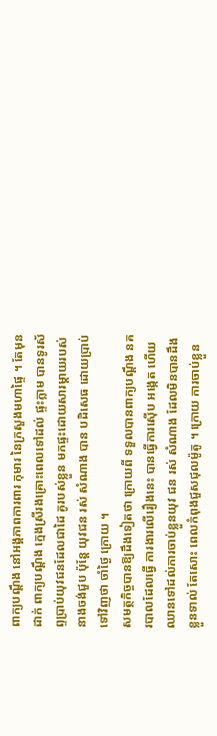ពាក្យបណ្ដឹង នៅអង្គភាពការពារ កុមារ នៃក្រសួងមហាផ្ទៃ ។ តែមុនដាក់ ពាក្យបណ្ដឹង ក្មេងស្រីរងគ្រោះពេលទៅដល់ ផ្ទះភ្លាម បានទូរស័ព្ទប្រាប់យុវជនដែលជាដៃ គូរបស់ខ្លួន មកផ្ទះដោយសារម្ដាយរបស់ នាងចង់ជួប ប៉ុន្ដែ យុវជន រស់ សំណាង បាន បដិសេធ ដោយប្រាប់ទៅវិញថា ចាំថ្ងៃ ក្រោយ ។
សមត្ថកិច្ចបានឱ្យដឹងទៀតថា ក្រោយពី ទទួលបានពាក្យបណ្ដឹង នគរបាលដែលធ្វើ ការងារលើរឿងនេះ បានធ្វើការស៊ើប អង្កេត ហើយឈានទៅដល់ការចាប់ខ្លួនយុវ ជន រស់ សំណាង ដែលមិនបានដឹងខ្លួនទាល់ តែសោះ ពេលកំពុងជួសជុលម៉ូតូ ។ ក្រោយ ការចាប់ខ្លួន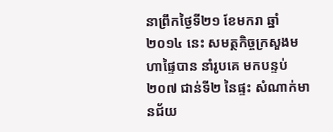នាព្រឹកថ្ងៃទី២១ ខែមករា ឆ្នាំ ២០១៤ នេះ សមត្ថកិច្ចក្រសួងមហាផ្ទៃបាន នាំរូបគេ មកបន្ទប់ ២០៧ ជាន់ទី២ នៃផ្ទះ សំណាក់មានជ័យ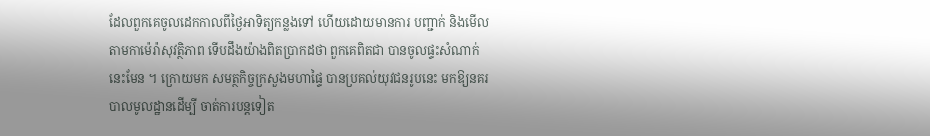ដែលពួកគេចូលដេកកាលពីថ្ងៃអាទិត្យកន្លងទៅ ហើយដោយមានការ បញ្ជាក់ និងមើលតាមកាម៉េរ៉ាសុវត្ថិភាព ទើបដឹងយ៉ាងពិតប្រាកដថា ពួកគេពិតជា បានចូលផ្ទះសំណាក់នេះមែន ។ ក្រោយមក សមត្ថកិច្ចក្រសួងមហាផ្ទៃ បានប្រគល់យុវជនរូបនេះ មកឱ្យនគរបាលមូលដ្ឋានដើម្បី ចាត់ការបន្ដទៀត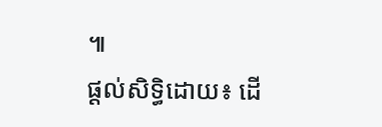៕
ផ្តល់សិទ្ធិដោយ៖ ដើ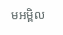មអម្ពិល